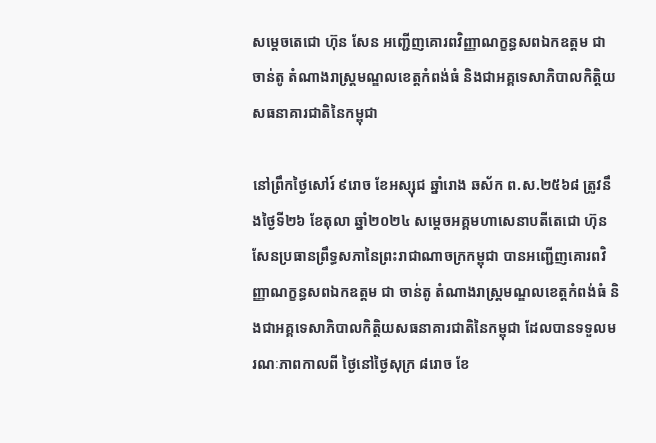សម្ដេចតេជោ ហ៊ុន សែន អញ្ជើញគោរពវិញ្ញាណក្ខន្ធសពឯកឧត្តម ជា ចាន់តូ តំណាងរាស្រ្តមណ្ឌលខេត្តកំពង់ធំ និងជាអគ្គទេសាភិបាលកិត្តិយសធនាគារជាតិនៃកម្ពុជា

នៅព្រឹកថ្ងៃសៅរ៍ ៩រោច ខែអស្សុជ ឆ្នាំរោង ឆស័ក ព.ស.២៥៦៨ ត្រូវនឹងថ្ងៃទី២៦ ខែតុលា ឆ្នាំ២០២៤ សម្ដេចអគ្គមហាសេនាបតីតេជោ ហ៊ុន សែនប្រធានព្រឹទ្ធសភានៃព្រះរាជាណាចក្រកម្ពុជា បានអញ្ជើញគោរពវិញ្ញាណក្ខន្ធសពឯកឧត្តម ជា ចាន់តូ តំណាងរាស្រ្តមណ្ឌលខេត្តកំពង់ធំ និងជាអគ្គទេសាភិបាលកិត្តិយសធនាគារជាតិនៃកម្ពុជា ដែលបានទទួលមរណៈភាពកាលពី ថ្ងៃនៅថ្ងៃសុក្រ ៨រោច ខែ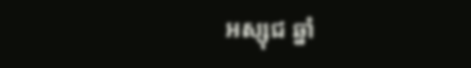អស្សុជ ឆ្នាំ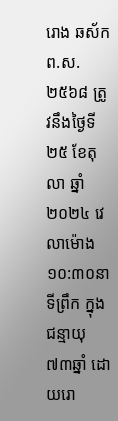រោង ឆស័ក ព.ស.២៥៦៨ ត្រូវនឹងថ្ងៃទី២៥ ខែតុលា ឆ្នាំ២០២៤ វេលាម៉ោង ១០:៣០នាទីព្រឹក ក្នុងជន្មាយុ ៧៣ឆ្នាំ ដោយរោ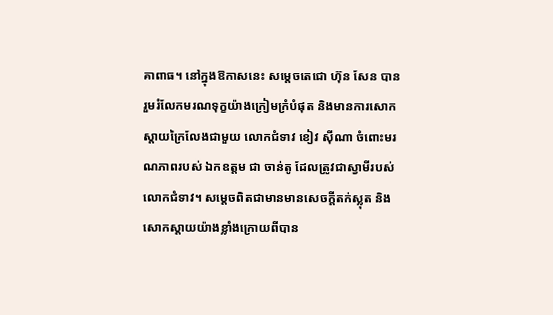គាពាធ។ នៅក្នុងឱកាសនេះ សម្តេចតេជោ ហ៊ុន សែន បានរួមរំលែកមរណទុក្ខយ៉ាងក្រៀមក្រំបំផុត និងមានការសោកស្ដាយក្រៃលែងជាមួយ លោកជំទាវ ខៀវ ស៊ីណា ចំពោះមរណភាពរបស់ ឯកឧត្តម ជា ចាន់តូ ដែលត្រូវជាស្វាមីរបស់លោកជំទាវ។ សម្ដេចពិតជាមានមានសេចក្តីតក់ស្លុត និងសោកស្ដាយយ៉ាងខ្លាំងក្រោយពីបាន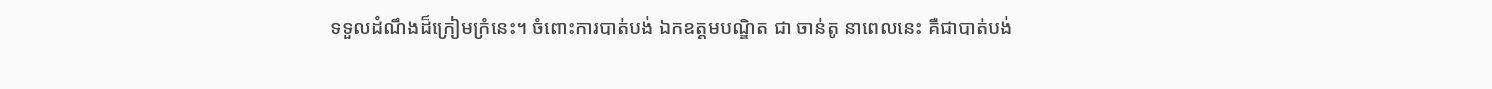ទទួលដំណឹងដ៏ក្រៀមក្រំនេះ។ ចំពោះការបាត់បង់ ឯកឧត្តមបណ្ឌិត ជា ចាន់តូ នាពេលនេះ គឺជាបាត់បង់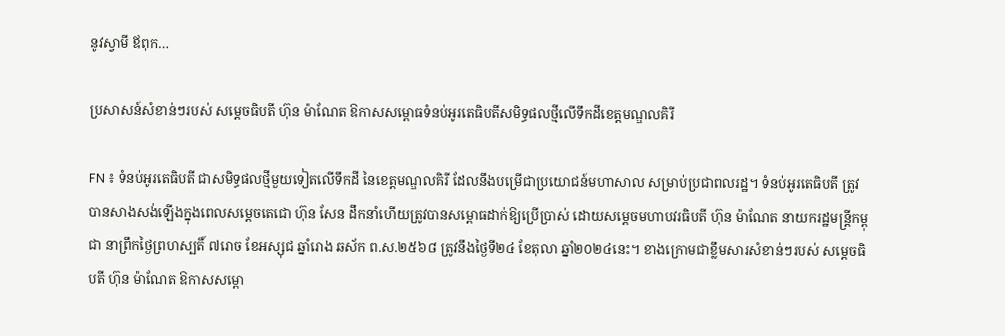នូវស្វាមី ឪពុក…

ប្រសាសន៍សំខាន់ៗរបស់ សម្តេចធិបតី ហ៊ុន ម៉ាណែត ឱកាសសម្ពោធទំនប់អូរតេធិបតីសមិទ្ធផលថ្មីលើទឹកដីខេត្តមណ្ឌលគិរី

FN ៖ ទំនប់អូរតេធិបតី ជាសមិទ្ធផលថ្មីមួយទៀតលើទឹកដី នៃខេត្តមណ្ឌលគិរី ដែលនឹងបម្រើជាប្រយោជន៍មហាសាល សម្រាប់ប្រជាពលរដ្ឋ។ ទំនប់អូរតេធិបតី ត្រូវបានសាងសង់ឡើងក្នុងពេលសម្តេចតេជោ ហ៊ុន សែន ដឹកនាំហើយត្រូវបានសម្ពោធដាក់ឱ្យប្រើប្រាស់ ដោយសម្តេចមហាបវរធិបតី ហ៊ុន ម៉ាណែត នាយករដ្ឋមន្ត្រីកម្ពុជា នាព្រឹកថ្ងៃព្រហស្បតិ៍ ៧រោច ខែអស្សុជ ឆ្នាំរោង ឆស័ក ព.ស.២៥៦៨ ត្រូវនឹងថ្ងៃទី២៤ ខែតុលា ឆ្នាំ២០២៤នេះ។ ខាងក្រោមជាខ្លឹមសារសំខាន់ៗរបស់ សម្តេចធិបតី ហ៊ុន ម៉ាណែត ឱកាសសម្ពោ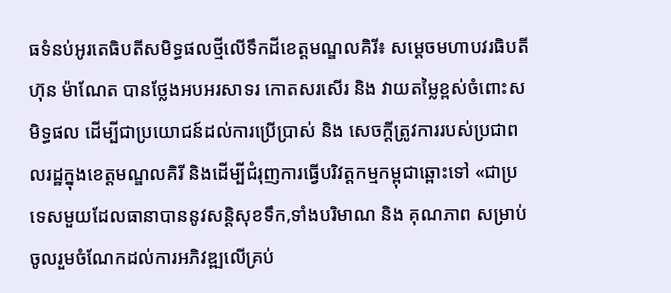ធទំនប់អូរតេធិបតីសមិទ្ធផលថ្មីលើទឹកដីខេត្តមណ្ឌលគិរី៖ សម្តេចមហាបវរធិបតី ហ៊ុន ម៉ាណែត បានថ្លែងអបអរសាទរ កោតសរសើរ និង វាយតម្លៃខ្ពស់ចំពោះសមិទ្ធផល ដើម្បីជាប្រយោជន៍ដល់ការប្រើប្រាស់ និង សេចក្ដីត្រូវការរបស់ប្រជាពលរដ្ឋក្នុងខេត្តមណ្ឌលគិរី និងដើម្បីជំរុញការធ្វើបរិវត្តកម្មកម្ពុជាឆ្ពោះទៅ «ជាប្រទេសមួយដែលធានាបាននូវសន្តិសុខទឹក,ទាំងបរិមាណ និង គុណភាព សម្រាប់ចូលរួមចំណែកដល់ការអភិវឌ្ឍលើគ្រប់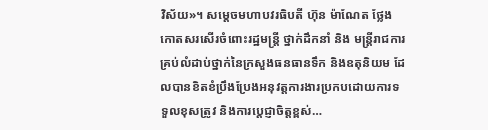វិស័យ»។ សម្តេចមហាបវរធិបតី ហ៊ុន ម៉ាណែត ថ្លែងកោតសរសើរចំពោះរដ្ឋមន្ត្រី ថ្នាក់ដឹកនាំ និង មន្ត្រីរាជការគ្រប់លំដាប់ថ្នាក់នៃក្រសួងធនធានទឹក និងឧតុនិយម ដែលបានខិតខំប្រឹងប្រែងអនុវត្តការងារប្រកបដោយការទទួលខុសត្រូវ និងការប្តេជ្ញាចិត្តខ្ពស់…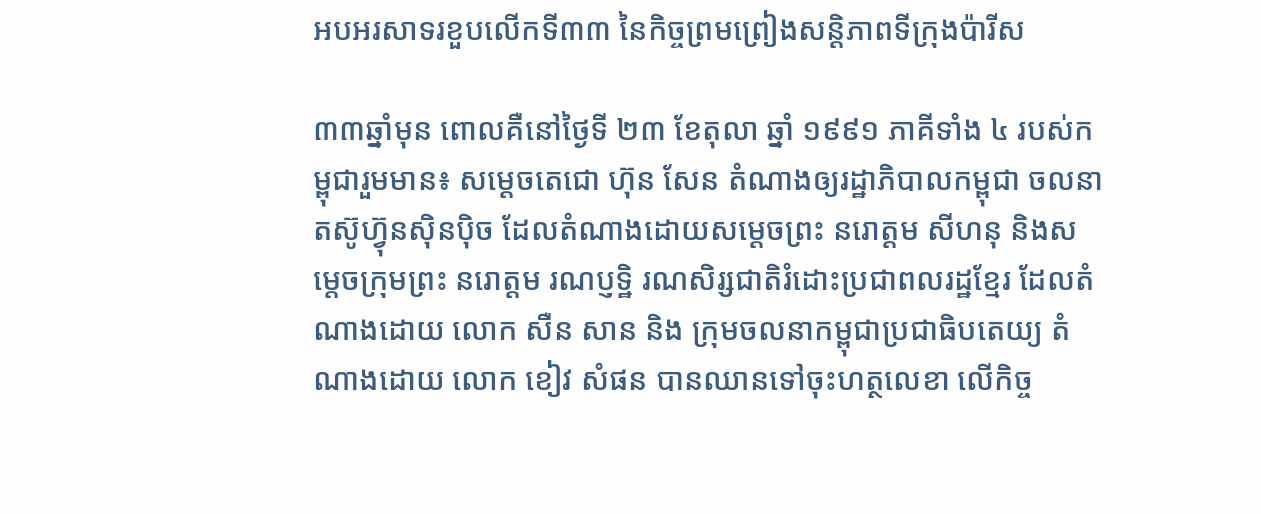អបអរសាទរខួបលើកទី៣៣ នៃកិច្ចព្រមព្រៀងសន្តិភាពទីក្រុងប៉ារីស

៣៣ឆ្នាំមុន ពោលគឺនៅថ្ងៃទី ២៣ ខែតុលា ឆ្នាំ ១៩៩១ ភាគីទាំង ៤ របស់កម្ពុជារួមមាន៖ សម្តេចតេជោ ហ៊ុន សែន តំណាងឲ្យរដ្ឋាភិបាលកម្ពុជា ចលនាតស៊ូហ៊្វុនស៊ិនប៉ិច ដែលតំណាងដោយសម្តេចព្រះ នរោត្តម សីហនុ និងសម្តេចក្រុមព្រះ នរោត្តម រណប្ញទ្ឋិ រណសិរ្សជាតិរំដោះប្រជាពលរដ្ឋខ្មែរ ដែលតំណាងដោយ លោក សឺន សាន និង ក្រុមចលនាកម្ពុជាប្រជាធិបតេយ្យ តំណាងដោយ លោក ខៀវ សំផន បានឈានទៅចុះហត្ថលេខា លើកិច្ច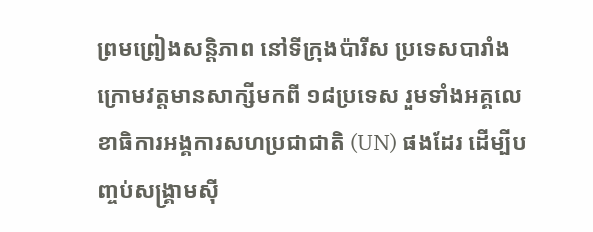ព្រមព្រៀងសន្តិភាព នៅទីក្រុងប៉ារីស ប្រទេសបារាំង ក្រោមវត្តមានសាក្សីមកពី ១៨ប្រទេស រួមទាំងអគ្គលេខាធិការអង្គការសហប្រជាជាតិ (UN) ផងដែរ ដើម្បីបញ្ចប់សង្រ្គាមស៊ី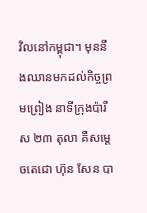វិលនៅកម្ពុជា។ មុននឹងឈានមកដល់កិច្ចព្រមព្រៀង នាទីក្រុងប៉ារីស ២៣ តុលា គឺសម្តេចតេជោ ហ៊ុន សែន បា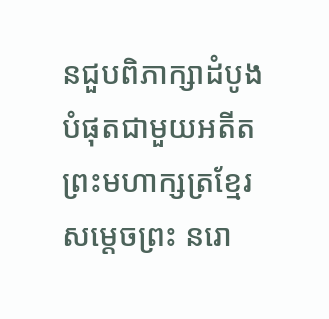នជួបពិភាក្សាដំបូងបំផុតជាមួយអតីតព្រះមហាក្សត្រខ្មែរ សម្តេចព្រះ នរោ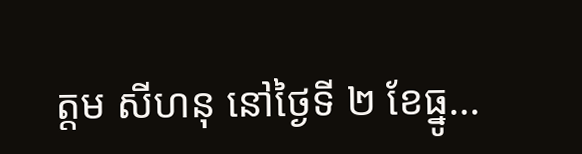ត្តម សីហនុ នៅថ្ងៃទី ២ ខែធ្នូ…